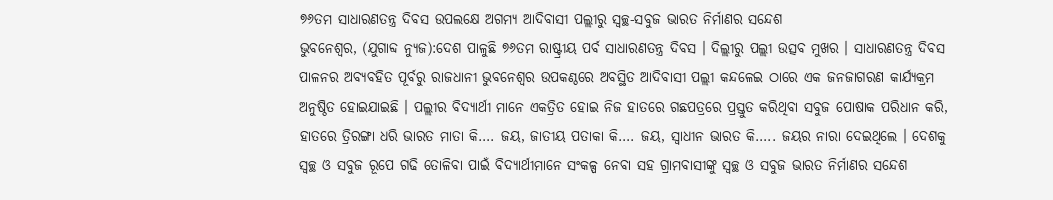୭୬ତମ ସାଧାରଣତନ୍ତ୍ର ଦିବସ ଉପଲକ୍ଷେ ଅଗମ୍ୟ ଆଦିବାସୀ ପଲ୍ଲୀରୁ ସ୍ୱଚ୍ଛ-ସବୁଜ ଭାରତ ନିର୍ମାଣର ସନ୍ଦେଶ
ଭୁବନେଶ୍ୱର, (ଯୁଗାବ୍ଦ ନ୍ୟୁଜ):ଦେଶ ପାଳୁଛି ୭୬ତମ ରାଷ୍ଟ୍ରୀୟ ପର୍ବ ସାଧାରଣତନ୍ତ୍ର ଦିବସ । ଦିଲ୍ଲୀରୁ ପଲ୍ଲୀ ଉତ୍ସବ ମୁଖର । ସାଧାରଣତନ୍ତ୍ର ଦିବସ ପାଳନର ଅବ୍ୟବହିତ ପୂର୍ବରୁ ରାଜଧାନୀ ଭୁବନେଶ୍ୱର ଉପକଣ୍ଠରେ ଅବସ୍ଥିତ ଆଦିବାସୀ ପଲ୍ଲୀ କନ୍ଦଳେଇ ଠାରେ ଏକ ଜନଜାଗରଣ କାର୍ଯ୍ୟକ୍ରମ ଅନୁଷ୍ଠିତ ହୋଇଯାଇଛି । ପଲ୍ଲୀର ବିଦ୍ୟାର୍ଥୀ ମାନେ ଏକତ୍ରିତ ହୋଇ ନିଜ ହାତରେ ଗଛପତ୍ରରେ ପ୍ରସ୍ତୁତ କରିଥିବା ସବୁଜ ପୋଷାକ ପରିଧାନ କରି, ହାତରେ ତ୍ରିରଙ୍ଗା ଧରି ଭାରତ ମାତା କି…. ଜୟ, ଜାତୀୟ ପତାକା କି…. ଜୟ, ସ୍ୱାଧୀନ ଭାରତ କି….. ଜୟର ନାରା ଦେଇଥିଲେ । ଦେଶକୁ ସ୍ୱଚ୍ଛ ଓ ସବୁଜ ରୂପେ ଗଢି ତୋଳିବା ପାଇଁ ବିଦ୍ୟାର୍ଥୀମାନେ ସଂକଳ୍ପ ନେବା ସହ ଗ୍ରାମବାସୀଙ୍କୁ ସ୍ୱଚ୍ଛ ଓ ସବୁଜ ଭାରତ ନିର୍ମାଣର ସନ୍ଦେଶ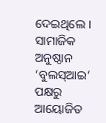ଦେଇଥିଲେ । ସାମାଜିକ ଅନୁଷ୍ଠାନ ‘ବୁଲସ୍ଆଇ’ ପକ୍ଷରୁ ଆୟୋଜିତ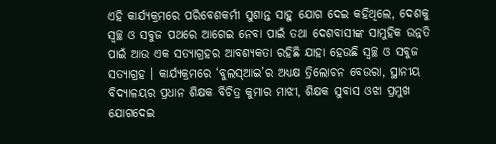ଏହି କାର୍ଯ୍ୟକ୍ରମରେ ପରିବେଶକର୍ମୀ ସୁଶାନ୍ତ ସାହୁ ଯୋଗ ଦେଇ କହିଥିଲେ, ଦେଶକୁ ସ୍ୱଚ୍ଛ ଓ ସବୁଜ ପଥରେ ଆଗେଇ ନେବା ପାଇଁ ତଥା ଦେଶବାସୀଙ୍କ ସାମୁହିକ ଉନ୍ନତି ପାଇଁ ଆଉ ଏକ ସତ୍ୟାଗ୍ରହର ଆବଶ୍ୟକତା ରହିଛି ଯାହା ହେଉଛି ସ୍ୱଚ୍ଛ ଓ ସବୁଜ ସତ୍ୟାଗ୍ରହ । କାର୍ଯ୍ୟକ୍ରମରେ ‘ବୁଲସ୍ଆଇ’ର ଅଧ୍ୟକ୍ଷ ତ୍ରିଲୋଚନ ବେଉରା, ସ୍ଥାନୀୟ ବିଦ୍ୟାଳୟର ପ୍ରଧାନ ଶିକ୍ଷକ ବିଚିତ୍ର କୁମାର ମାଝୀ, ଶିକ୍ଷକ ସୁବାସ ଓଝା ପ୍ରମୁଖ ଯୋଗଦେଇ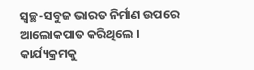ସ୍ୱଚ୍ଛ-ସବୁଜ ଭାରତ ନିର୍ମାଣ ଉପରେ ଆଲୋକପାତ କରିଥିଲେ । କାର୍ଯ୍ୟକ୍ରମକୁ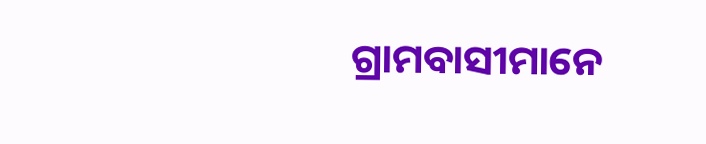ଗ୍ରାମବାସୀମାନେ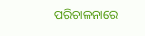ପରିଚାଳନାରେ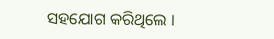ସହଯୋଗ କରିଥିଲେ ।